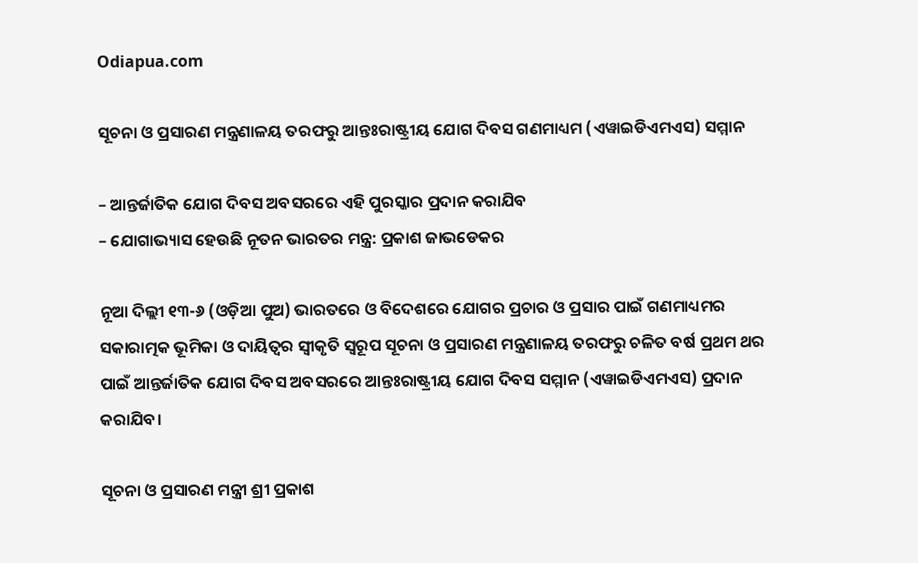Odiapua.com

ସୂଚନା ଓ ପ୍ରସାରଣ ମନ୍ତ୍ରଣାଳୟ ତରଫରୁ ଆନ୍ତଃରାଷ୍ଟ୍ରୀୟ ଯୋଗ ଦିବସ ଗଣମାଧ୍ୟମ (ଏୱାଇଡିଏମଏସ) ସମ୍ମାନ

– ଆନ୍ତର୍ଜାତିକ ଯୋଗ ଦିବସ ଅବସରରେ ଏହି ପୁରସ୍କାର ପ୍ରଦାନ କରାଯିବ
– ଯୋଗାଭ୍ୟାସ ହେଉଛି ନୂତନ ଭାରତର ମନ୍ତ୍ର: ପ୍ରକାଶ ଜାଭଡେକର

ନୂଆ ଦିଲ୍ଲୀ ୧୩-୬ (ଓଡ଼ିଆ ପୁଅ) ଭାରତରେ ଓ ବିଦେଶରେ ଯୋଗର ପ୍ରଚାର ଓ ପ୍ରସାର ପାଇଁ ଗଣମାଧ୍ୟମର ସକାରାତ୍ମକ ଭୂମିକା ଓ ଦାୟିତ୍ୱର ସ୍ୱୀକୃତି ସ୍ୱରୂପ ସୂଚନା ଓ ପ୍ରସାରଣ ମନ୍ତ୍ରଣାଳୟ ତରଫରୁ ଚଳିତ ବର୍ଷ ପ୍ରଥମ ଥର ପାଇଁ ଆନ୍ତର୍ଜାତିକ ଯୋଗ ଦିବସ ଅବସରରେ ଆନ୍ତଃରାଷ୍ଟ୍ରୀୟ ଯୋଗ ଦିବସ ସମ୍ମାନ (ଏୱାଇଡିଏମଏସ) ପ୍ରଦାନ କରାଯିବ।

ସୂଚନା ଓ ପ୍ରସାରଣ ମନ୍ତ୍ରୀ ଶ୍ରୀ ପ୍ରକାଶ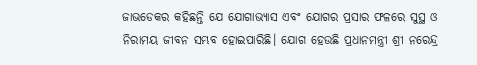ଜାଭଡେକର କହିଛନ୍ତି ଯେ ଯୋଗାଭ୍ୟାସ ଏବଂ ଯୋଗର ପ୍ରସାର ଫଳରେ ସୁସ୍ଥ ଓ ନିରାମୟ ଜୀବନ ସମ୍ଭବ ହୋଇପାରିଛି। ଯୋଗ ହେଉଛି ପ୍ରଧାନମନ୍ତ୍ରୀ ଶ୍ରୀ ନରେନ୍ଦ୍ର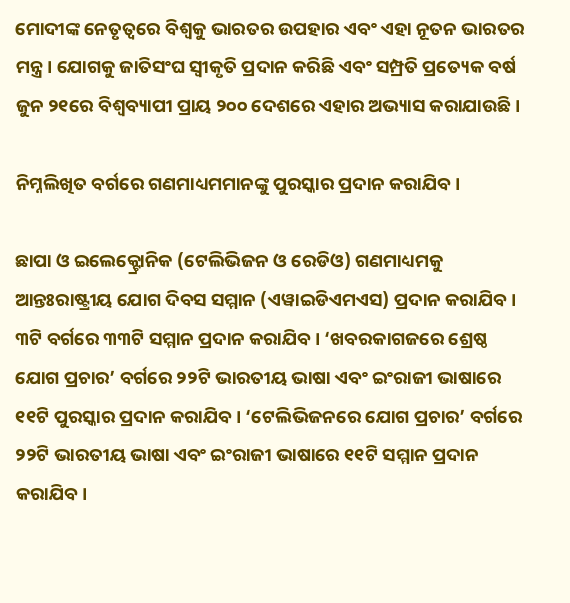ମୋଦୀଙ୍କ ନେତୃତ୍ୱରେ ବିଶ୍ୱକୁ ଭାରତର ଉପହାର ଏବଂ ଏହା ନୂତନ ଭାରତର ମନ୍ତ୍ର। ଯୋଗକୁ ଜାତିସଂଘ ସ୍ୱୀକୃତି ପ୍ରଦାନ କରିଛି ଏବଂ ସମ୍ପ୍ରତି ପ୍ରତ୍ୟେକ ବର୍ଷ ଜୁନ ୨୧ରେ ବିଶ୍ୱବ୍ୟାପୀ ପ୍ରାୟ ୨୦୦ ଦେଶରେ ଏହାର ଅଭ୍ୟାସ କରାଯାଉଛି।

ନିମ୍ନଲିଖିତ ବର୍ଗରେ ଗଣମାଧ୍ୟମମାନଙ୍କୁ ପୁରସ୍କାର ପ୍ରଦାନ କରାଯିବ।

ଛାପା ଓ ଇଲେକ୍ଟ୍ରୋନିକ (ଟେଲିଭିଜନ ଓ ରେଡିଓ) ଗଣମାଧ୍ୟମକୁ ଆନ୍ତଃରାଷ୍ଟ୍ରୀୟ ଯୋଗ ଦିବସ ସମ୍ମାନ (ଏୱାଇଡିଏମଏସ) ପ୍ରଦାନ କରାଯିବ। ୩ଟି ବର୍ଗରେ ୩୩ଟି ସମ୍ମାନ ପ୍ରଦାନ କରାଯିବ। ‘ଖବରକାଗଜରେ ଶ୍ରେଷ୍ଠ ଯୋଗ ପ୍ରଚାର’ ବର୍ଗରେ ୨୨ଟି ଭାରତୀୟ ଭାଷା ଏବଂ ଇଂରାଜୀ ଭାଷାରେ ୧୧ଟି ପୁରସ୍କାର ପ୍ରଦାନ କରାଯିବ। ‘ଟେଲିଭିଜନରେ ଯୋଗ ପ୍ରଚାର’ ବର୍ଗରେ ୨୨ଟି ଭାରତୀୟ ଭାଷା ଏବଂ ଇଂରାଜୀ ଭାଷାରେ ୧୧ଟି ସମ୍ମାନ ପ୍ରଦାନ କରାଯିବ।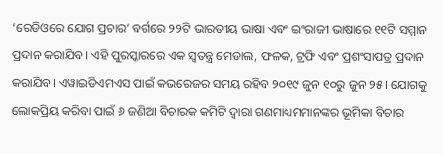‘ରେଡିଓରେ ଯୋଗ ପ୍ରଚାର’ ବର୍ଗରେ ୨୨ଟି ଭାରତୀୟ ଭାଷା ଏବଂ ଇଂରାଜୀ ଭାଷାରେ ୧୧ଟି ସମ୍ମାନ ପ୍ରଦାନ କରାଯିବ। ଏହି ପୁରସ୍କାରରେ ଏକ ସ୍ୱତନ୍ତ୍ର ମେଡାଲ, ଫଳକ, ଟ୍ରଫି ଏବଂ ପ୍ରଶଂସାପତ୍ର ପ୍ରଦାନ କରାଯିବ। ଏୱାଇଡିଏମଏସ ପାଇଁ କଭରେଜର ସମୟ ରହିବ ୨୦୧୯ ଜୁନ ୧୦ରୁ ଜୁନ ୨୫। ଯୋଗକୁ ଲୋକପ୍ରିୟ କରିବା ପାଇଁ ୬ ଜଣିଆ ବିଚାରକ କମିଟି ଦ୍ୱାରା ଗଣମାଧ୍ୟମମାନଙ୍କର ଭୂମିକା ବିଚାର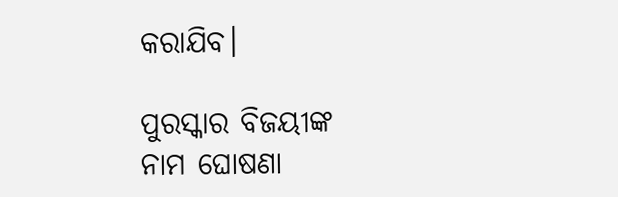କରାଯିବ।

ପୁରସ୍କାର ବିଜୟୀଙ୍କ ନାମ ଘୋଷଣା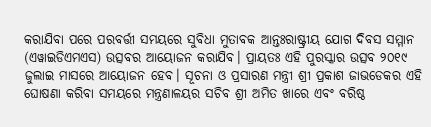କରାଯିବା ପରେ ପରବର୍ତ୍ତୀ ସମୟରେ ସୁବିଧା ମୁତାବକ ଆନ୍ତଃରାଷ୍ଟ୍ରୀୟ ଯୋଗ ଦିବସ ସମ୍ମାନ (ଏୱାଇଡିଏମଏସ) ଉତ୍ସବର ଆୟୋଜନ କରାଯିବ। ପ୍ରାୟତଃ ଏହି ପୁରସ୍କାର ଉତ୍ସବ ୨୦୧୯ ଜୁଲାଇ ମାସରେ ଆୟୋଜନ ହେବ। ସୂଚନା ଓ ପ୍ରସାରଣ ମନ୍ତ୍ରୀ ଶ୍ରୀ ପ୍ରକାଶ ଜାଭଡେକର ଏହି ଘୋଷଣା କରିବା ସମୟରେ ମନ୍ତ୍ରଣାଳୟର ସଚିବ ଶ୍ରୀ ଅମିତ ଖାରେ ଏବଂ ବରିଷ୍ଠ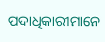ପଦାଧିକାରୀମାନେ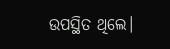ଉପସ୍ଥିତ ଥିଲେ।